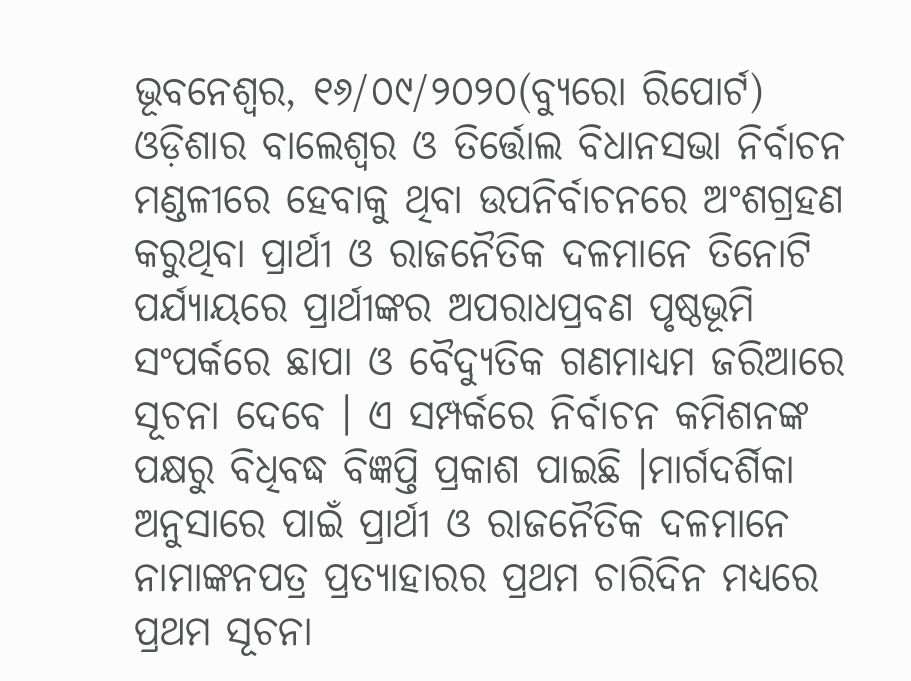ଭୂବନେଶ୍ୱର, ୧୬/୦୯/୨୦୨୦(ବ୍ୟୁରୋ ରିପୋର୍ଟ)
ଓଡ଼ିଶାର ବାଲେଶ୍ୱର ଓ ତିର୍ତ୍ତୋଲ ବିଧାନସଭା ନିର୍ବାଚନ ମଣ୍ଡଳୀରେ ହେବାକୁ ଥିବା ଉପନିର୍ବାଚନରେ ଅଂଶଗ୍ରହଣ କରୁଥିବା ପ୍ରାର୍ଥୀ ଓ ରାଜନୈତିକ ଦଳମାନେ ତିନୋଟି ପର୍ଯ୍ୟାୟରେ ପ୍ରାର୍ଥୀଙ୍କର ଅପରାଧପ୍ରବଣ ପୃଷ୍ଠଭୂମି ସଂପର୍କରେ ଛାପା ଓ ବୈଦ୍ୟୁତିକ ଗଣମାଧ୍ୟମ ଜରିଆରେ ସୂଚନା ଦେବେ । ଏ ସମ୍ପର୍କରେ ନିର୍ବାଚନ କମିଶନଙ୍କ ପକ୍ଷରୁ ବିଧିବଦ୍ଧ ବିଜ୍ଞପ୍ତି ପ୍ରକାଶ ପାଇଛି ।ମାର୍ଗଦର୍ଶିକା ଅନୁସାରେ ପାଇଁ ପ୍ରାର୍ଥୀ ଓ ରାଜନୈତିକ ଦଳମାନେ ନାମାଙ୍କନପତ୍ର ପ୍ରତ୍ୟାହାରର ପ୍ରଥମ ଚାରିଦିନ ମଧ୍ୟରେ ପ୍ରଥମ ସୂଚନା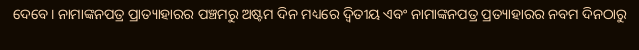ଦେବେ। ନାମାଙ୍କନପତ୍ର ପ୍ରାତ୍ୟାହାରର ପଞ୍ଚମରୁ ଅଷ୍ଟମ ଦିନ ମଧ୍ୟରେ ଦ୍ବିତୀୟ ଏବଂ ନାମାଙ୍କନପତ୍ର ପ୍ରତ୍ୟାହାରର ନବମ ଦିନଠାରୁ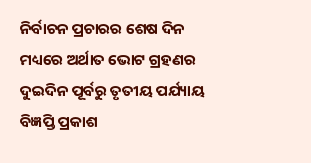ନିର୍ବାଚନ ପ୍ରଚାରର ଶେଷ ଦିନ ମଧ୍ୟରେ ଅର୍ଥାତ ଭୋଟ ଗ୍ରହଣର ଦୁଇଦିନ ପୂର୍ବରୁ ତୃତୀୟ ପର୍ଯ୍ୟାୟ ବିଜ୍ଞପ୍ତି ପ୍ରକାଶ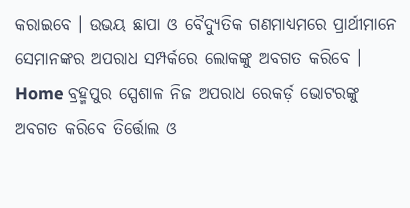କରାଇବେ । ଉଭୟ ଛାପା ଓ ବୈଦ୍ୟୁତିକ ଗଣମାଧ୍ୟମରେ ପ୍ରାର୍ଥୀମାନେ ସେମାନଙ୍କର ଅପରାଧ ସମ୍ପର୍କରେ ଲୋକଙ୍କୁ ଅବଗତ କରିବେ ।
Home ବ୍ରହ୍ମପୁର ସ୍ପେଶାଳ ନିଜ ଅପରାଧ ରେକର୍ଡ଼ ଭୋଟରଙ୍କୁ ଅବଗତ କରିବେ ତିର୍ତ୍ତୋଲ ଓ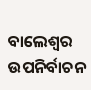ବାଲେଶ୍ଵର ଉପନିର୍ବାଚନ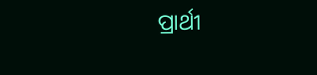ପ୍ରାର୍ଥୀ